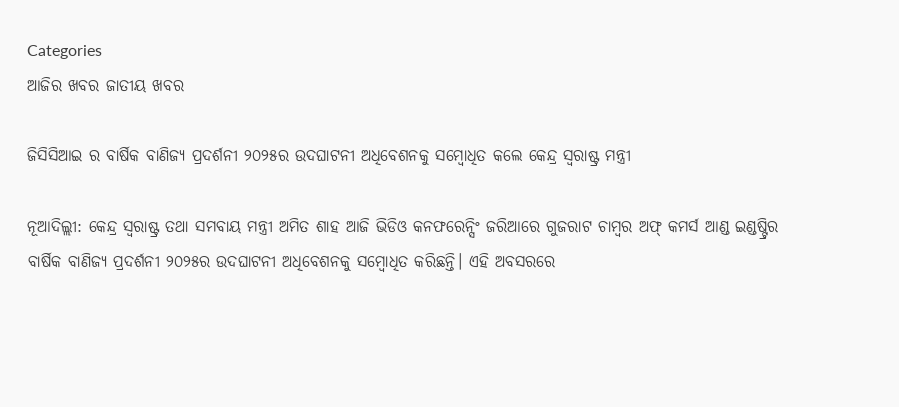Categories
ଆଜିର ଖବର ଜାତୀୟ ଖବର

ଜିସିସିଆଇ ର ବାର୍ଷିକ ବାଣିଜ୍ୟ ପ୍ରଦର୍ଶନୀ ୨୦୨୫ର ଉଦଘାଟନୀ ଅଧିବେଶନକୁ ସମ୍ବୋଧିତ କଲେ କେନ୍ଦ୍ର ସ୍ୱରାଷ୍ଟ୍ର ମନ୍ତ୍ରୀ

ନୂଆଦିଲ୍ଲୀ: କେନ୍ଦ୍ର ସ୍ୱରାଷ୍ଟ୍ର ତଥା ସମବାୟ ମନ୍ତ୍ରୀ ଅମିତ ଶାହ ଆଜି ଭିଡିଓ କନଫରେନ୍ସିଂ ଜରିଆରେ ଗୁଜରାଟ ଚାମ୍ବର ଅଫ୍ କମର୍ସ ଆଣ୍ଡ ଇଣ୍ଡଷ୍ଟ୍ରିର ବାର୍ଷିକ ବାଣିଜ୍ୟ ପ୍ରଦର୍ଶନୀ ୨୦୨୫ର ଉଦଘାଟନୀ ଅଧିବେଶନକୁ ସମ୍ବୋଧିତ କରିଛନ୍ତି। ଏହି ଅବସରରେ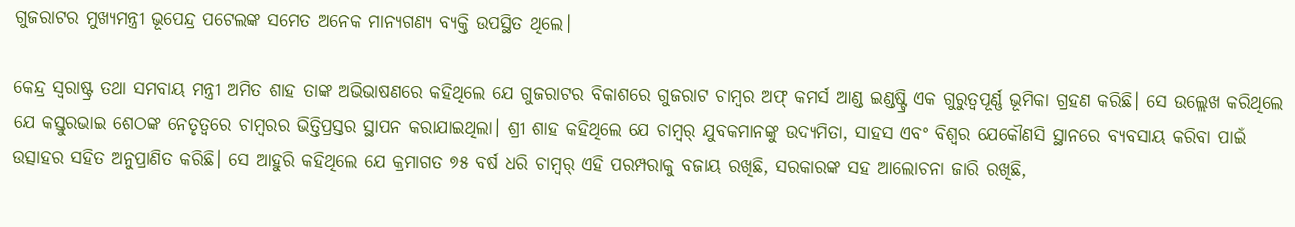ଗୁଜରାଟର ମୁଖ୍ୟମନ୍ତ୍ରୀ ଭୂପେନ୍ଦ୍ର ପଟେଲଙ୍କ ସମେତ ଅନେକ ମାନ୍ୟଗଣ୍ୟ ବ୍ୟକ୍ତି ଉପସ୍ଥିତ ଥିଲେ।

କେନ୍ଦ୍ର ସ୍ୱରାଷ୍ଟ୍ର ତଥା ସମବାୟ ମନ୍ତ୍ରୀ ଅମିତ ଶାହ ତାଙ୍କ ଅଭିଭାଷଣରେ କହିଥିଲେ ଯେ ଗୁଜରାଟର ବିକାଶରେ ଗୁଜରାଟ ଚାମ୍ବର ଅଫ୍ କମର୍ସ ଆଣ୍ଡ ଇଣ୍ଡଷ୍ଟ୍ରି ଏକ ଗୁରୁତ୍ୱପୂର୍ଣ୍ଣ ଭୂମିକା ଗ୍ରହଣ କରିଛି। ସେ ଉଲ୍ଲେଖ କରିଥିଲେ ଯେ କସ୍ତୁରଭାଇ ଶେଠଙ୍କ ନେତୃତ୍ୱରେ ଚାମ୍ବରର ଭିତ୍ତିପ୍ରସ୍ତର ସ୍ଥାପନ କରାଯାଇଥିଲା। ଶ୍ରୀ ଶାହ କହିଥିଲେ ଯେ ଚାମ୍ବର୍ ଯୁବକମାନଙ୍କୁ ଉଦ୍ୟମିତା, ସାହସ ଏବଂ ବିଶ୍ୱର ଯେକୌଣସି ସ୍ଥାନରେ ବ୍ୟବସାୟ କରିବା ପାଇଁ ଉତ୍ସାହର ସହିତ ଅନୁପ୍ରାଣିତ କରିଛି। ସେ ଆହୁରି କହିଥିଲେ ଯେ କ୍ରମାଗତ ୭୫ ବର୍ଷ ଧରି ଚାମ୍ବର୍ ଏହି ପରମ୍ପରାକୁ ବଜାୟ ରଖିଛି, ସରକାରଙ୍କ ସହ ଆଲୋଚନା ଜାରି ରଖିଛି,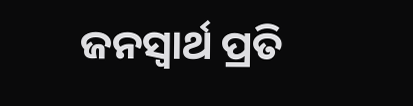ଜନସ୍ୱାର୍ଥ ପ୍ରତି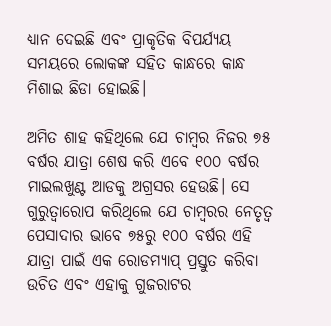ଧ୍ୟାନ ଦେଇଛି ଏବଂ ପ୍ରାକୃତିକ ବିପର୍ଯ୍ୟୟ ସମୟରେ ଲୋକଙ୍କ ସହିତ କାନ୍ଧରେ କାନ୍ଧ ମିଶାଇ ଛିଡା ହୋଇଛି।

ଅମିତ ଶାହ କହିଥିଲେ ଯେ ଚାମ୍ବର ନିଜର ୭୫ ବର୍ଷର ଯାତ୍ରା ଶେଷ କରି ଏବେ ୧୦୦ ବର୍ଷର ମାଇଲଖୁଣ୍ଟ ଆଡକୁ ଅଗ୍ରସର ହେଉଛି। ସେ ଗୁରୁତ୍ୱାରୋପ କରିଥିଲେ ଯେ ଚାମ୍ବରର ନେତୃତ୍ୱ ପେସାଦାର ଭାବେ ୭୫ରୁ ୧୦୦ ବର୍ଷର ଏହି ଯାତ୍ରା ପାଇଁ ଏକ ରୋଡମ୍ୟାପ୍ ପ୍ରସ୍ତୁତ କରିବା ଉଚିତ ଏବଂ ଏହାକୁ ଗୁଜରାଟର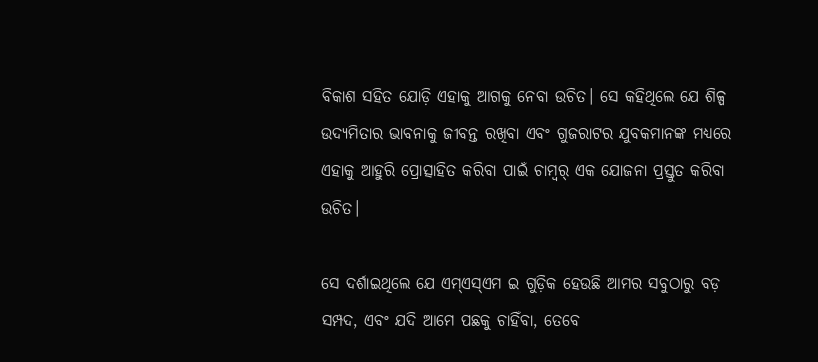ବିକାଶ ସହିତ ଯୋଡ଼ି ଏହାକୁ ଆଗକୁ ନେବା ଉଚିତ। ସେ କହିଥିଲେ ଯେ ଶିଳ୍ପ ଉଦ୍ୟମିତାର ଭାବନାକୁ ଜୀବନ୍ତ ରଖିବା ଏବଂ ଗୁଜରାଟର ଯୁବକମାନଙ୍କ ମଧ୍ୟରେ ଏହାକୁ ଆହୁରି ପ୍ରୋତ୍ସାହିତ କରିବା ପାଇଁ ଚାମ୍ବର୍ ଏକ ଯୋଜନା ପ୍ରସ୍ତୁତ କରିବା ଉଚିତ।

ସେ ଦର୍ଶାଇଥିଲେ ଯେ ଏମ୍ଏସ୍ଏମ ଇ ଗୁଡ଼ିକ ହେଉଛି ଆମର ସବୁଠାରୁ ବଡ଼ ସମ୍ପଦ, ଏବଂ ଯଦି ଆମେ ପଛକୁ ଚାହିଁବା, ତେବେ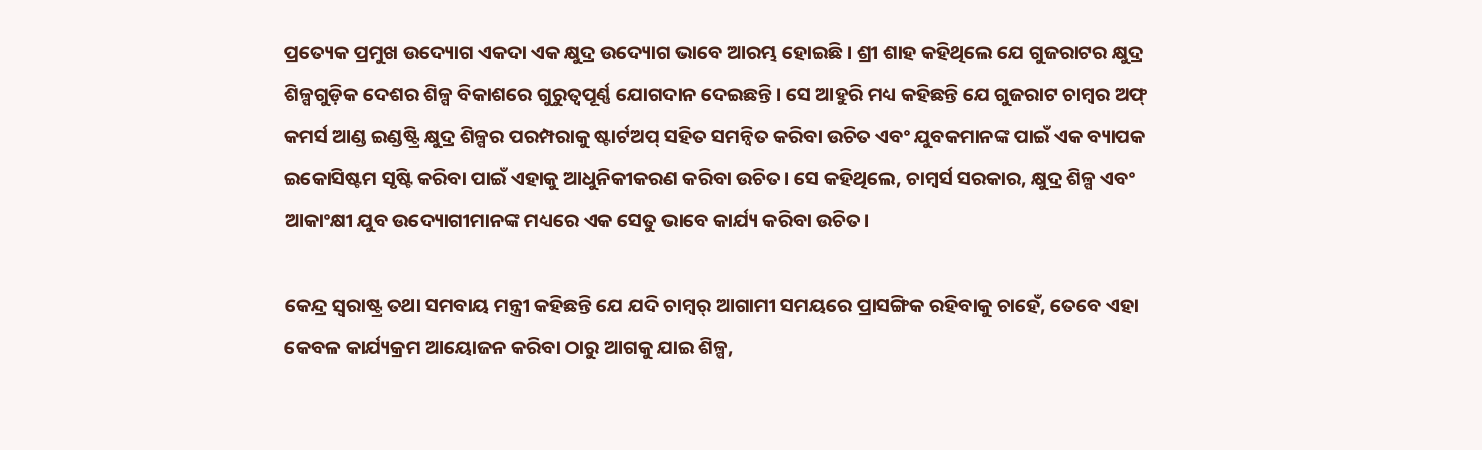ପ୍ରତ୍ୟେକ ପ୍ରମୁଖ ଉଦ୍ୟୋଗ ଏକଦା ଏକ କ୍ଷୁଦ୍ର ଉଦ୍ୟୋଗ ଭାବେ ଆରମ୍ଭ ହୋଇଛି। ଶ୍ରୀ ଶାହ କହିଥିଲେ ଯେ ଗୁଜରାଟର କ୍ଷୁଦ୍ର ଶିଳ୍ପଗୁଡ଼ିକ ଦେଶର ଶିଳ୍ପ ବିକାଶରେ ଗୁରୁତ୍ୱପୂର୍ଣ୍ଣ ଯୋଗଦାନ ଦେଇଛନ୍ତି। ସେ ଆହୁରି ମଧ୍ୟ କହିଛନ୍ତି ଯେ ଗୁଜରାଟ ଚାମ୍ବର ଅଫ୍ କମର୍ସ ଆଣ୍ଡ ଇଣ୍ଡଷ୍ଟ୍ରି କ୍ଷୁଦ୍ର ଶିଳ୍ପର ପରମ୍ପରାକୁ ଷ୍ଟାର୍ଟଅପ୍ ସହିତ ସମନ୍ୱିତ କରିବା ଉଚିତ ଏବଂ ଯୁବକମାନଙ୍କ ପାଇଁ ଏକ ବ୍ୟାପକ ଇକୋସିଷ୍ଟମ ସୃଷ୍ଟି କରିବା ପାଇଁ ଏହାକୁ ଆଧୁନିକୀକରଣ କରିବା ଉଚିତ। ସେ କହିଥିଲେ, ଚାମ୍ବର୍ସ ସରକାର, କ୍ଷୁଦ୍ର ଶିଳ୍ପ ଏବଂ ଆକାଂକ୍ଷୀ ଯୁବ ଉଦ୍ୟୋଗୀମାନଙ୍କ ମଧ୍ୟରେ ଏକ ସେତୁ ଭାବେ କାର୍ଯ୍ୟ କରିବା ଉଚିତ।

କେନ୍ଦ୍ର ସ୍ୱରାଷ୍ଟ୍ର ତଥା ସମବାୟ ମନ୍ତ୍ରୀ କହିଛନ୍ତି ଯେ ଯଦି ଚାମ୍ବର୍ ଆଗାମୀ ସମୟରେ ପ୍ରାସଙ୍ଗିକ ରହିବାକୁ ଚାହେଁ, ତେବେ ଏହା କେବଳ କାର୍ଯ୍ୟକ୍ରମ ଆୟୋଜନ କରିବା ଠାରୁ ଆଗକୁ ଯାଇ ଶିଳ୍ପ,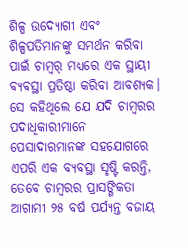ଶିଳ୍ପ ଉଦ୍ୟୋଗୀ ଏବଂ ଶିଳ୍ପପତିମାନଙ୍କୁ ସମର୍ଥନ କରିବା ପାଇଁ ଚାମ୍ବର୍ ମଧ୍ୟରେ ଏକ ସ୍ଥାୟୀ ବ୍ୟବସ୍ଥା ପ୍ରତିଷ୍ଠା କରିବା ଆବଶ୍ୟକ। ସେ କହିଥିଲେ ଯେ ଯଦି ଚାମ୍ବରର ପଦାଧିକାରୀମାନେ ପେସାଦାରମାନଙ୍କ ସହଯୋଗରେ ଏପରି ଏକ ବ୍ୟବସ୍ଥା ସୃଷ୍ଟି କରନ୍ତି, ତେବେ ଚାମ୍ବରର ପ୍ରାସଙ୍ଗିକତା ଆଗାମୀ ୨୫ ବର୍ଷ ପର୍ଯ୍ୟନ୍ତ ବଜାୟ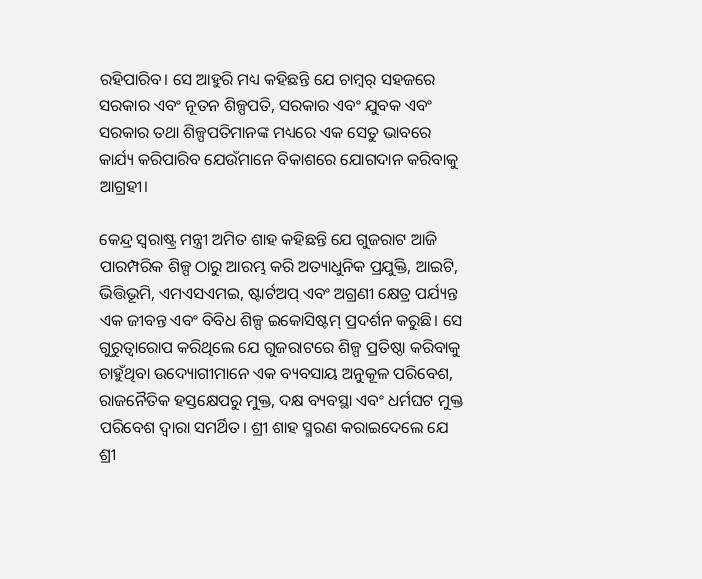ରହିପାରିବ। ସେ ଆହୁରି ମଧ୍ୟ କହିଛନ୍ତି ଯେ ଚାମ୍ବର୍ ସହଜରେ ସରକାର ଏବଂ ନୂତନ ଶିଳ୍ପପତି, ସରକାର ଏବଂ ଯୁବକ ଏବଂ ସରକାର ତଥା ଶିଳ୍ପପତିମାନଙ୍କ ମଧ୍ୟରେ ଏକ ସେତୁ ଭାବରେ କାର୍ଯ୍ୟ କରିପାରିବ ଯେଉଁମାନେ ବିକାଶରେ ଯୋଗଦାନ କରିବାକୁ ଆଗ୍ରହୀ।

କେନ୍ଦ୍ର ସ୍ୱରାଷ୍ଟ୍ର ମନ୍ତ୍ରୀ ଅମିତ ଶାହ କହିଛନ୍ତି ଯେ ଗୁଜରାଟ ଆଜି ପାରମ୍ପରିକ ଶିଳ୍ପ ଠାରୁ ଆରମ୍ଭ କରି ଅତ୍ୟାଧୁନିକ ପ୍ରଯୁକ୍ତି, ଆଇଟି, ଭିତ୍ତିଭୂମି, ଏମଏସଏମଇ, ଷ୍ଟାର୍ଟଅପ୍ ଏବଂ ଅଗ୍ରଣୀ କ୍ଷେତ୍ର ପର୍ଯ୍ୟନ୍ତ ଏକ ଜୀବନ୍ତ ଏବଂ ବିବିଧ ଶିଳ୍ପ ଇକୋସିଷ୍ଟମ୍ ପ୍ରଦର୍ଶନ କରୁଛି। ସେ ଗୁରୁତ୍ୱାରୋପ କରିଥିଲେ ଯେ ଗୁଜରାଟରେ ଶିଳ୍ପ ପ୍ରତିଷ୍ଠା କରିବାକୁ ଚାହୁଁଥିବା ଉଦ୍ୟୋଗୀମାନେ ଏକ ବ୍ୟବସାୟ ଅନୁକୂଳ ପରିବେଶ, ରାଜନୈତିକ ହସ୍ତକ୍ଷେପରୁ ମୁକ୍ତ, ଦକ୍ଷ ବ୍ୟବସ୍ଥା ଏବଂ ଧର୍ମଘଟ ମୁକ୍ତ ପରିବେଶ ଦ୍ୱାରା ସମର୍ଥିତ। ଶ୍ରୀ ଶାହ ସ୍ମରଣ କରାଇଦେଲେ ଯେ ଶ୍ରୀ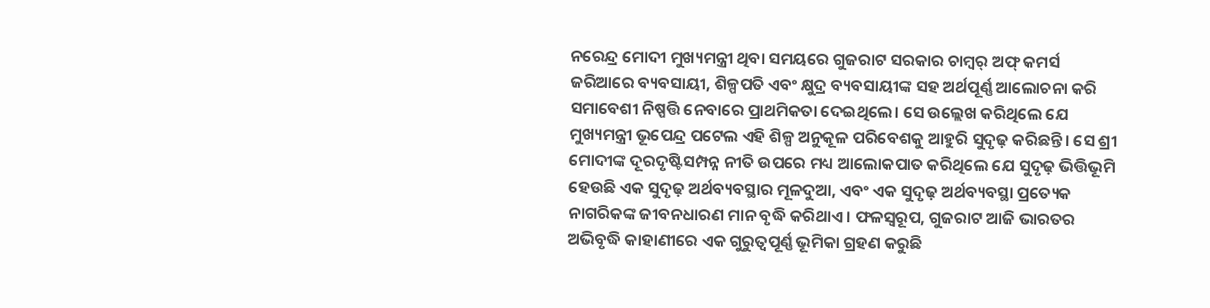ନରେନ୍ଦ୍ର ମୋଦୀ ମୁଖ୍ୟମନ୍ତ୍ରୀ ଥିବା ସମୟରେ ଗୁଜରାଟ ସରକାର ଚାମ୍ବର୍ ଅଫ୍ କମର୍ସ ଜରିଆରେ ବ୍ୟବସାୟୀ, ଶିଳ୍ପପତି ଏବଂ କ୍ଷୁଦ୍ର ବ୍ୟବସାୟୀଙ୍କ ସହ ଅର୍ଥପୂର୍ଣ୍ଣ ଆଲୋଚନା କରି ସମାବେଶୀ ନିଷ୍ପତ୍ତି ନେବାରେ ପ୍ରାଥମିକତା ଦେଇଥିଲେ। ସେ ଉଲ୍ଲେଖ କରିଥିଲେ ଯେ ମୁଖ୍ୟମନ୍ତ୍ରୀ ଭୂପେନ୍ଦ୍ର ପଟେଲ ଏହି ଶିଳ୍ପ ଅନୁକୂଳ ପରିବେଶକୁ ଆହୁରି ସୁଦୃଢ଼ କରିଛନ୍ତି। ସେ ଶ୍ରୀ ମୋଦୀଙ୍କ ଦୂରଦୃଷ୍ଟିସମ୍ପନ୍ନ ନୀତି ଉପରେ ମଧ୍ୟ ଆଲୋକପାତ କରିଥିଲେ ଯେ ସୁଦୃଢ଼ ଭିତ୍ତିଭୂମି ହେଉଛି ଏକ ସୁଦୃଢ଼ ଅର୍ଥବ୍ୟବସ୍ଥାର ମୂଳଦୁଆ, ଏବଂ ଏକ ସୁଦୃଢ଼ ଅର୍ଥବ୍ୟବସ୍ଥା ପ୍ରତ୍ୟେକ ନାଗରିକଙ୍କ ଜୀବନଧାରଣ ମାନ ବୃଦ୍ଧି କରିଥାଏ। ଫଳସ୍ୱରୂପ, ଗୁଜରାଟ ଆଜି ଭାରତର ଅଭିବୃଦ୍ଧି କାହାଣୀରେ ଏକ ଗୁରୁତ୍ୱପୂର୍ଣ୍ଣ ଭୂମିକା ଗ୍ରହଣ କରୁଛି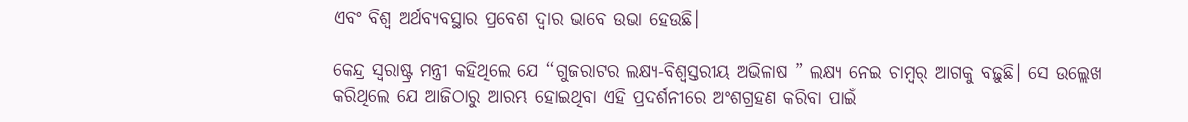ଏବଂ ବିଶ୍ୱ ଅର୍ଥବ୍ୟବସ୍ଥାର ପ୍ରବେଶ ଦ୍ୱାର ଭାବେ ଉଭା ହେଉଛି।

କେନ୍ଦ୍ର ସ୍ୱରାଷ୍ଟ୍ର ମନ୍ତ୍ରୀ କହିଥିଲେ ଯେ ‘‘ଗୁଜରାଟର ଲକ୍ଷ୍ୟ-ବିଶ୍ୱସ୍ତରୀୟ ଅଭିଳାଷ ” ଲକ୍ଷ୍ୟ ନେଇ ଚାମ୍ବର୍ ଆଗକୁ ବଢ଼ୁଛି। ସେ ଉଲ୍ଲେଖ କରିଥିଲେ ଯେ ଆଜିଠାରୁ ଆରମ୍ଭ ହୋଇଥିବା ଏହି ପ୍ରଦର୍ଶନୀରେ ଅଂଶଗ୍ରହଣ କରିବା ପାଇଁ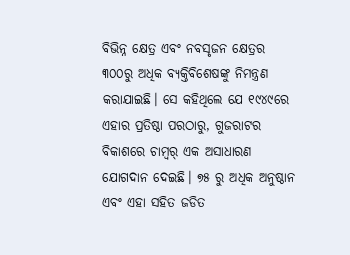ବିଭିନ୍ନ କ୍ଷେତ୍ର ଏବଂ ନବସୃଜନ କ୍ଷେତ୍ରର ୩୦୦ରୁ ଅଧିକ ବ୍ୟକ୍ତିବିଶେଷଙ୍କୁ ନିମନ୍ତ୍ରଣ କରାଯାଇଛି। ସେ କହିଥିଲେ ଯେ ୧୯୪୯ରେ ଏହାର ପ୍ରତିଷ୍ଠା ପରଠାରୁ, ଗୁଜରାଟର ବିକାଶରେ ଚାମ୍ବର୍ ଏକ ଅସାଧାରଣ ଯୋଗଦାନ ଦେଇଛି। ୭୫ ରୁ ଅଧିକ ଅନୁଷ୍ଠାନ ଏବଂ ଏହା ସହିତ ଜଡିତ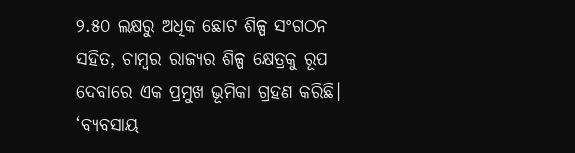୨.୫୦ ଲକ୍ଷରୁ ଅଧିକ ଛୋଟ ଶିଳ୍ପ ସଂଗଠନ ସହିତ, ଚାମ୍ବର ରାଜ୍ୟର ଶିଳ୍ପ କ୍ଷେତ୍ରକୁ ରୂପ ଦେବାରେ ଏକ ପ୍ରମୁଖ ଭୂମିକା ଗ୍ରହଣ କରିଛି। ‘ବ୍ୟବସାୟ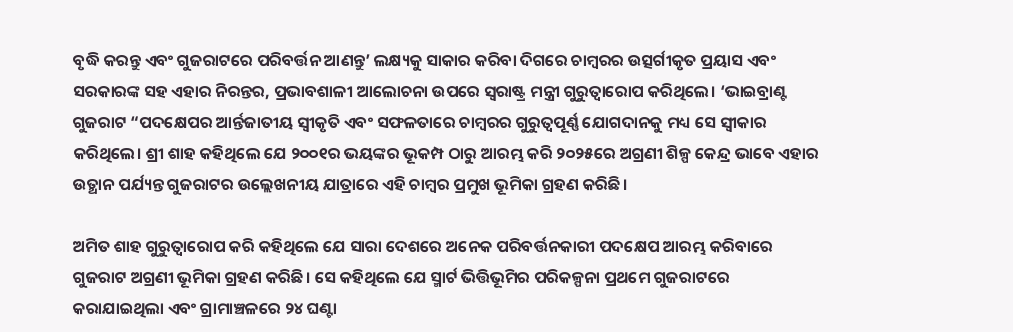ବୃଦ୍ଧି କରନ୍ତୁ ଏବଂ ଗୁଜରାଟରେ ପରିବର୍ତ୍ତନ ଆଣନ୍ତୁ’ ଲକ୍ଷ୍ୟକୁ ସାକାର କରିବା ଦିଗରେ ଚାମ୍ବରର ଉତ୍ସର୍ଗୀକୃତ ପ୍ରୟାସ ଏବଂ ସରକାରଙ୍କ ସହ ଏହାର ନିରନ୍ତର, ପ୍ରଭାବଶାଳୀ ଆଲୋଚନା ଉପରେ ସ୍ୱରାଷ୍ଟ୍ର ମନ୍ତ୍ରୀ ଗୁରୁତ୍ୱାରୋପ କରିଥିଲେ। ‘ଭାଇବ୍ରାଣ୍ଟ ଗୁଜରାଟ “ପଦକ୍ଷେପର ଆର୍ନ୍ତଜାତୀୟ ସ୍ୱୀକୃତି ଏବଂ ସଫଳତାରେ ଚାମ୍ବରର ଗୁରୁତ୍ୱପୂର୍ଣ୍ଣ ଯୋଗଦାନକୁ ମଧ୍ୟ ସେ ସ୍ୱୀକାର କରିଥିଲେ। ଶ୍ରୀ ଶାହ କହିଥିଲେ ଯେ ୨୦୦୧ର ଭୟଙ୍କର ଭୂକମ୍ପ ଠାରୁ ଆରମ୍ଭ କରି ୨୦୨୫ରେ ଅଗ୍ରଣୀ ଶିଳ୍ପ କେନ୍ଦ୍ର ଭାବେ ଏହାର ଉତ୍ଥାନ ପର୍ଯ୍ୟନ୍ତ ଗୁଜରାଟର ଉଲ୍ଲେଖନୀୟ ଯାତ୍ରାରେ ଏହି ଚାମ୍ବର ପ୍ରମୁଖ ଭୂମିକା ଗ୍ରହଣ କରିଛି।

ଅମିତ ଶାହ ଗୁରୁତ୍ୱାରୋପ କରି କହିଥିଲେ ଯେ ସାରା ଦେଶରେ ଅନେକ ପରିବର୍ତ୍ତନକାରୀ ପଦକ୍ଷେପ ଆରମ୍ଭ କରିବାରେ ଗୁଜରାଟ ଅଗ୍ରଣୀ ଭୂମିକା ଗ୍ରହଣ କରିଛି। ସେ କହିଥିଲେ ଯେ ସ୍ମାର୍ଟ ଭିତ୍ତିଭୂମିର ପରିକଳ୍ପନା ପ୍ରଥମେ ଗୁଜରାଟରେ କରାଯାଇଥିଲା ଏବଂ ଗ୍ରାମାଞ୍ଚଳରେ ୨୪ ଘଣ୍ଟା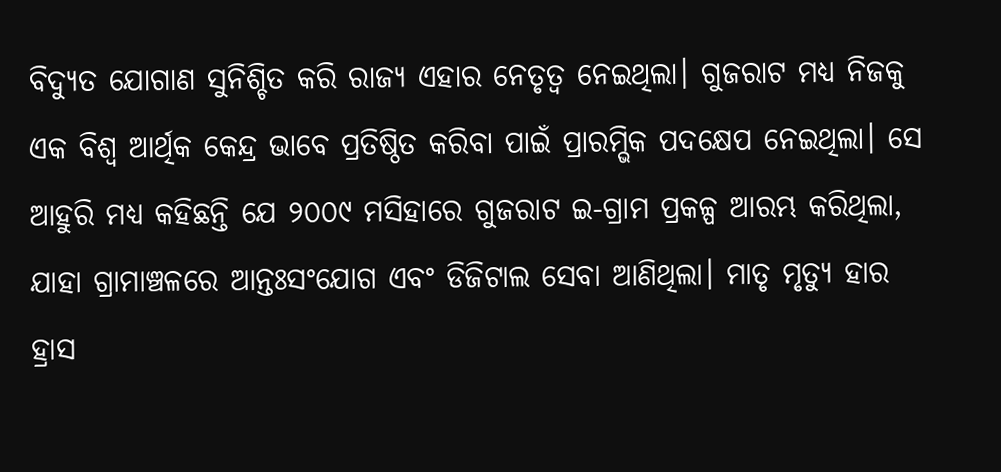ବିଦ୍ୟୁତ ଯୋଗାଣ ସୁନିଶ୍ଚିତ କରି ରାଜ୍ୟ ଏହାର ନେତୃତ୍ୱ ନେଇଥିଲା। ଗୁଜରାଟ ମଧ୍ୟ ନିଜକୁ ଏକ ବିଶ୍ୱ ଆର୍ଥିକ କେନ୍ଦ୍ର ଭାବେ ପ୍ରତିଷ୍ଠିତ କରିବା ପାଇଁ ପ୍ରାରମ୍ଭିକ ପଦକ୍ଷେପ ନେଇଥିଲା। ସେ ଆହୁରି ମଧ୍ୟ କହିଛନ୍ତି ଯେ ୨୦୦୯ ମସିହାରେ ଗୁଜରାଟ ଇ-ଗ୍ରାମ ପ୍ରକଳ୍ପ ଆରମ୍ଭ କରିଥିଲା, ଯାହା ଗ୍ରାମାଞ୍ଚଳରେ ଆନ୍ତଃସଂଯୋଗ ଏବଂ ଡିଜିଟାଲ ସେବା ଆଣିଥିଲା। ମାତୃ ମୃତ୍ୟୁ ହାର ହ୍ରାସ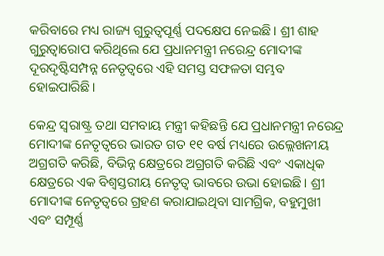କରିବାରେ ମଧ୍ୟ ରାଜ୍ୟ ଗୁରୁତ୍ୱପୂର୍ଣ୍ଣ ପଦକ୍ଷେପ ନେଇଛି। ଶ୍ରୀ ଶାହ ଗୁରୁତ୍ୱାରୋପ କରିଥିଲେ ଯେ ପ୍ରଧାନମନ୍ତ୍ରୀ ନରେନ୍ଦ୍ର ମୋଦୀଙ୍କ ଦୂରଦୃଷ୍ଟିସମ୍ପନ୍ନ ନେତୃତ୍ୱରେ ଏହି ସମସ୍ତ ସଫଳତା ସମ୍ଭବ ହୋଇପାରିଛି।

କେନ୍ଦ୍ର ସ୍ୱରାଷ୍ଟ୍ର ତଥା ସମବାୟ ମନ୍ତ୍ରୀ କହିଛନ୍ତି ଯେ ପ୍ରଧାନମନ୍ତ୍ରୀ ନରେନ୍ଦ୍ର ମୋଦୀଙ୍କ ନେତୃତ୍ୱରେ ଭାରତ ଗତ ୧୧ ବର୍ଷ ମଧ୍ୟରେ ଉଲ୍ଲେଖନୀୟ ଅଗ୍ରଗତି କରିଛି, ବିଭିନ୍ନ କ୍ଷେତ୍ରରେ ଅଗ୍ରଗତି କରିଛି ଏବଂ ଏକାଧିକ କ୍ଷେତ୍ରରେ ଏକ ବିଶ୍ୱସ୍ତରୀୟ ନେତୃତ୍ବ ଭାବରେ ଉଭା ହୋଇଛି। ଶ୍ରୀ ମୋଦୀଙ୍କ ନେତୃତ୍ୱରେ ଗ୍ରହଣ କରାଯାଇଥିବା ସାମଗ୍ରିକ, ବହୁମୁଖୀ ଏବଂ ସମ୍ପୂର୍ଣ୍ଣ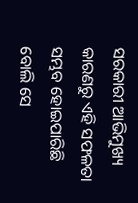ସରକାରୀ ଆଭିମୁଖ୍ୟ କାରଣରୁ ଏହି ସଫଳତା ସମ୍ଭବ ହୋଇପାରିଛି ବୋଲି ସେ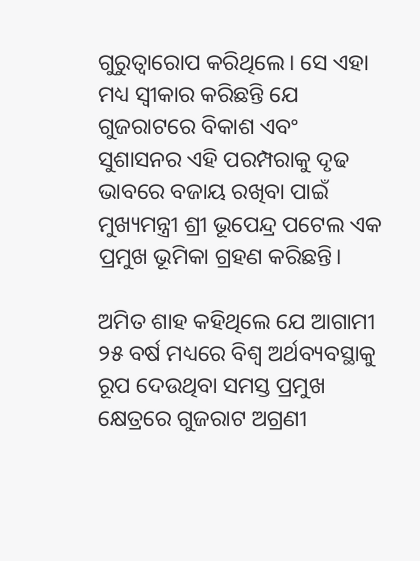ଗୁରୁତ୍ୱାରୋପ କରିଥିଲେ। ସେ ଏହା ମଧ୍ୟ ସ୍ୱୀକାର କରିଛନ୍ତି ଯେ ଗୁଜରାଟରେ ବିକାଶ ଏବଂ ସୁଶାସନର ଏହି ପରମ୍ପରାକୁ ଦୃଢ ଭାବରେ ବଜାୟ ରଖିବା ପାଇଁ ମୁଖ୍ୟମନ୍ତ୍ରୀ ଶ୍ରୀ ଭୂପେନ୍ଦ୍ର ପଟେଲ ଏକ ପ୍ରମୁଖ ଭୂମିକା ଗ୍ରହଣ କରିଛନ୍ତି।

ଅମିତ ଶାହ କହିଥିଲେ ଯେ ଆଗାମୀ ୨୫ ବର୍ଷ ମଧ୍ୟରେ ବିଶ୍ୱ ଅର୍ଥବ୍ୟବସ୍ଥାକୁ ରୂପ ଦେଉଥିବା ସମସ୍ତ ପ୍ରମୁଖ କ୍ଷେତ୍ରରେ ଗୁଜରାଟ ଅଗ୍ରଣୀ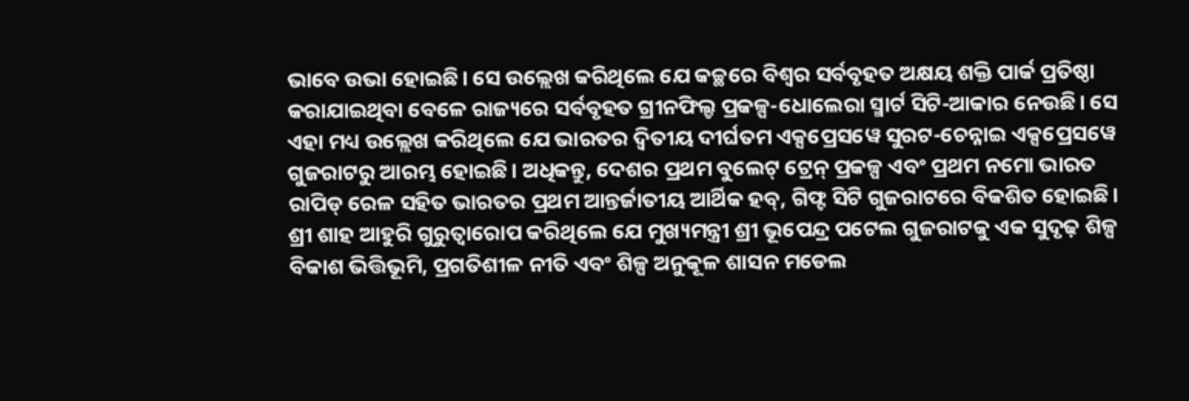ଭାବେ ଉଭା ହୋଇଛି। ସେ ଉଲ୍ଲେଖ କରିଥିଲେ ଯେ କଚ୍ଛରେ ବିଶ୍ୱର ସର୍ବବୃହତ ଅକ୍ଷୟ ଶକ୍ତି ପାର୍କ ପ୍ରତିଷ୍ଠା କରାଯାଇଥିବା ବେଳେ ରାଜ୍ୟରେ ସର୍ବବୃହତ ଗ୍ରୀନଫିଲ୍ଡ ପ୍ରକଳ୍ପ-ଧୋଲେରା ସ୍ମାର୍ଟ ସିଟି-ଆକାର ନେଉଛି। ସେ ଏହା ମଧ୍ୟ ଉଲ୍ଲେଖ କରିଥିଲେ ଯେ ଭାରତର ଦ୍ୱିତୀୟ ଦୀର୍ଘତମ ଏକ୍ସପ୍ରେସୱେ ସୁରଟ-ଚେନ୍ନାଇ ଏକ୍ସପ୍ରେସୱେ ଗୁଜରାଟରୁ ଆରମ୍ଭ ହୋଇଛି। ଅଧିକନ୍ତୁ, ଦେଶର ପ୍ରଥମ ବୁଲେଟ୍ ଟ୍ରେନ୍ ପ୍ରକଳ୍ପ ଏବଂ ପ୍ରଥମ ନମୋ ଭାରତ ରାପିଡ୍ ରେଳ ସହିତ ଭାରତର ପ୍ରଥମ ଆନ୍ତର୍ଜାତୀୟ ଆର୍ଥିକ ହବ୍, ଗିଫ୍ଟ ସିଟି ଗୁଜରାଟରେ ବିକଶିତ ହୋଇଛି। ଶ୍ରୀ ଶାହ ଆହୁରି ଗୁରୁତ୍ୱାରୋପ କରିଥିଲେ ଯେ ମୁଖ୍ୟମନ୍ତ୍ରୀ ଶ୍ରୀ ଭୂପେନ୍ଦ୍ର ପଟେଲ ଗୁଜରାଟକୁ ଏକ ସୁଦୃଢ଼ ଶିଳ୍ପ ବିକାଶ ଭିତ୍ତିଭୂମି, ପ୍ରଗତିଶୀଳ ନୀତି ଏବଂ ଶିଳ୍ପ ଅନୁକୂଳ ଶାସନ ମଡେଲ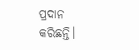ପ୍ରଦାନ କରିଛନ୍ତି।